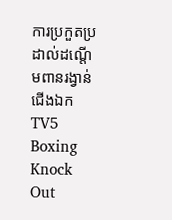ការប្រកួតប្រដាល់ដណ្តើមពានរង្វាន់ជើងឯក TV5 Boxing Knock Out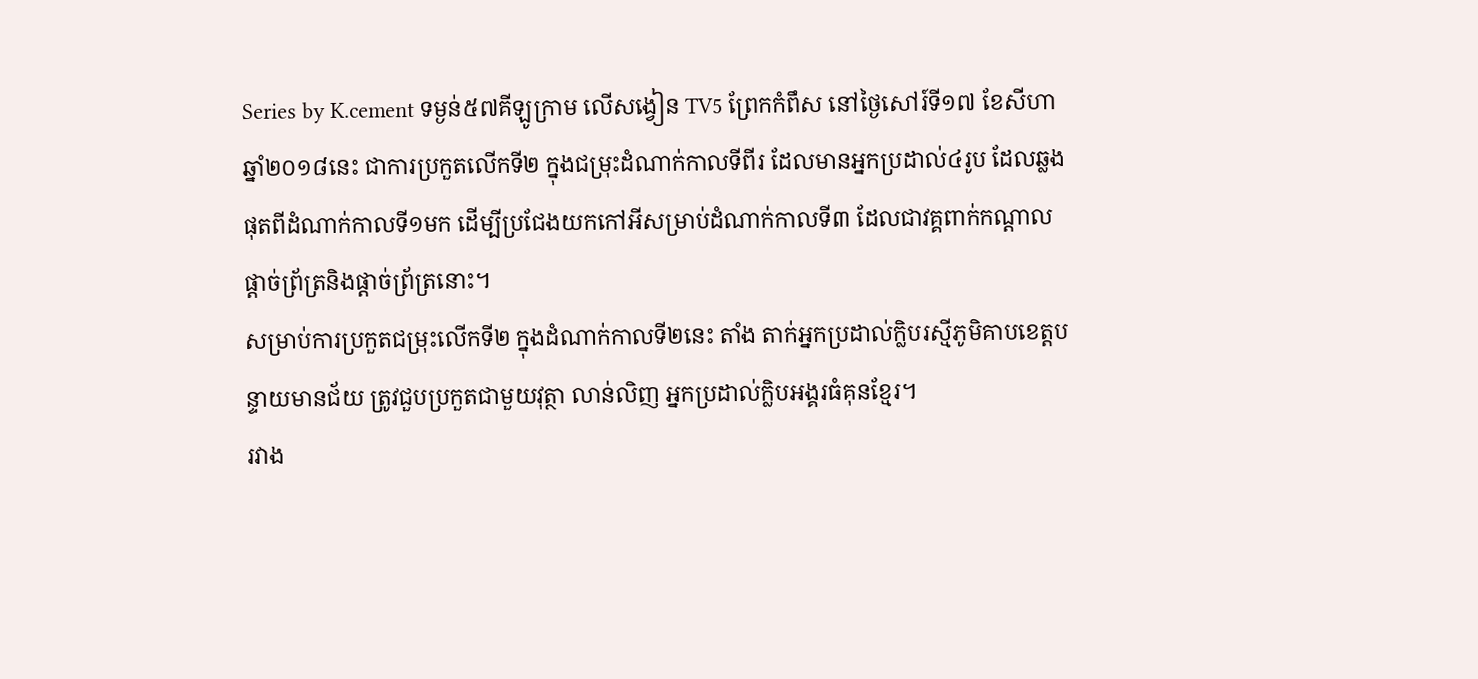Series by K.cement ទម្ងន់៥៧គីឡូក្រាម លើសង្វៀន TV5 ព្រែកកំពឹស នៅថ្ងៃសៅរ៍ទី១៧ ខែសីហា ឆ្នាំ២០១៨នេះ ជាការប្រកួតលើកទី២ ក្នុងជម្រុះដំណាក់កាលទីពីរ ដែលមានអ្នកប្រដាល់៤រូប ដែលឆ្លងផុតពីដំណាក់កាលទី១មក ដើម្បីប្រជែងយកកៅអីសម្រាប់ដំណាក់កាលទី៣ ដែលជាវគ្គពាក់កណ្តាលផ្តាច់ព្រ័ត្រនិងផ្តាច់ព្រ័ត្រនោះ។
សម្រាប់ការប្រកួតជម្រុះលើកទី២ ក្នុងដំណាក់កាលទី២នេះ តាំង តាក់អ្នកប្រដាល់ក្លិបរស្មីភូមិគាបខេត្តបន្ទាយមានជ័យ ត្រូវជួបប្រកួតជាមួយវុត្ថា លាន់លិញ អ្នកប្រដាល់ក្លិបអង្គរធំគុនខ្មែរ។
រវាង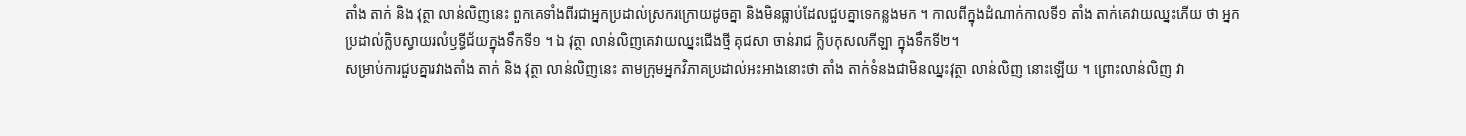តាំង តាក់ និង វុត្ថា លាន់លិញនេះ ពួកគេទាំងពីរជាអ្នកប្រដាល់ស្រករក្រោយដូចគ្នា និងមិនធ្លាប់ដែលជួបគ្នាទេកន្លងមក ។ កាលពីក្នុងដំណាក់កាលទី១ តាំង តាក់គេវាយឈ្នះភើយ ថា អ្នកប្រដាល់ក្លិបស្វាយរលំឫទ្ធីជ័យក្នុងទឹកទី១ ។ ឯ វុត្ថា លាន់លិញគេវាយឈ្នះជើងថ្មី គុជសា ចាន់រាជ ក្លិបកុសលកីឡា ក្នុងទឹកទី២។
សម្រាប់ការជួបគ្នារវាងតាំង តាក់ និង វុត្ថា លាន់លិញនេះ តាមក្រុមអ្នកវិភាគប្រដាល់អះអាងនោះថា តាំង តាក់ទំនងជាមិនឈ្នះវុត្ថា លាន់លិញ នោះឡើយ ។ ព្រោះលាន់លិញ វា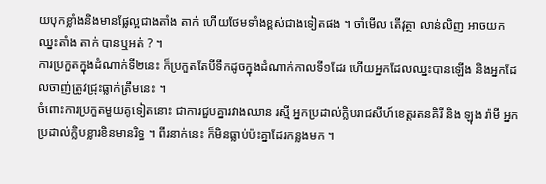យបុកខ្លាំងនិងមានផ្លែល្អជាងតាំង តាក់ ហើយថែមទាំងខ្ពស់ជាងទៀតផង ។ ចាំមើល តើវុត្ថា លាន់លិញ អាចយកឈ្នះតាំង តាក់ បានឬអត់ ? ។
ការប្រកួតក្នុងដំណាក់ទី២នេះ ក៏ប្រកួតតែបីទឹកដូចក្នុងដំណាក់កាលទី១ដែរ ហើយអ្នកដែលឈ្នះបានឡើង និងអ្នកដែលចាញ់ត្រូវជ្រុះធ្លាក់ត្រឹមនេះ ។
ចំពោះការប្រកួតមួយគូទៀតនោះ ជាការជួបគ្នារវាងឈាន រស្មី អ្នកប្រដាល់ក្លិបរាជសីហ៍ខេត្តរតនគិរី និង ឡុង រ៉ាមី អ្នកប្រដាល់ក្លិបខ្លារខិនមានរិទ្ធ ។ ពីរនាក់នេះ ក៏មិនធ្លាប់ប៉ះគ្នាដែរកន្លងមក ។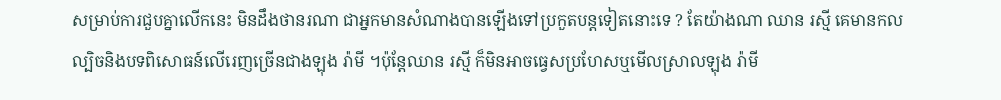សម្រាប់ការជួបគ្នាលើកនេះ មិនដឹងថានរណា ជាអ្នកមានសំណាងបានឡើងទៅប្រកួតបន្តទៀតនោះទេ ? តែយ៉ាងណា ឈាន រស្មី គេមានកលល្បិចនិងបទពិសោធន៍លើរេញច្រើនជាងឡុង រ៉ាមី ។ប៉ុន្តែឈាន រស្មី ក៏មិនអាចធ្វេសប្រហែសឬមើលស្រាលឡុង រ៉ាមី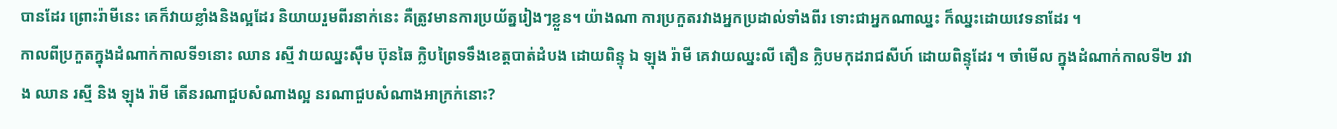បានដែរ ព្រោះរ៉ាមីនេះ គេក៏វាយខ្លាំងនិងល្អដែរ និយាយរួមពីរនាក់នេះ គឺត្រូវមានការប្រយ័ត្នរៀងៗខ្លួន។ យ៉ាងណា ការប្រកួតរវាងអ្នកប្រដាល់ទាំងពីរ ទោះជាអ្នកណាឈ្នះ ក៏ឈ្នះដោយវេទនាដែរ ។
កាលពីប្រកួតក្នុងដំណាក់កាលទី១នោះ ឈាន រស្មី វាយឈ្នះស៊ឹម ប៊ុនឆៃ ក្លិបព្រៃទទឹងខេត្តបាត់ដំបង ដោយពិន្ទុ ឯ ឡុង រ៉ាមី គេវាយឈ្នះលី តឿន ក្លិបមកុដរាជសីហ៍ ដោយពិន្ទុដែរ ។ ចាំមើល ក្នុងដំណាក់កាលទី២ រវាង ឈាន រស្មី និង ឡុង រ៉ាមី តើនរណាជួបសំណាងល្អ នរណាជួបសំណាងអាក្រក់នោះ?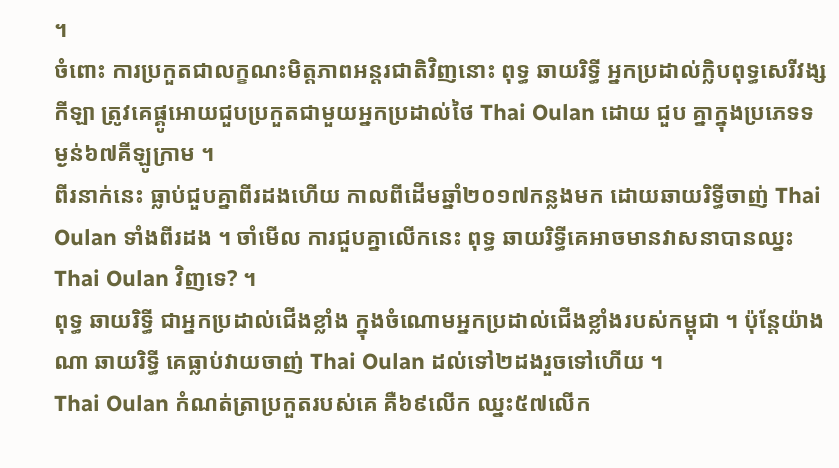។
ចំពោះ ការប្រកួតជាលក្ខណះមិត្តភាពអន្តរជាតិវិញនោះ ពុទ្ធ ឆាយរិទ្ធី អ្នកប្រដាល់ក្លិបពុទ្ធសេរីវង្សកីឡា ត្រូវគេផ្គូអោយជួបប្រកួតជាមួយអ្នកប្រដាល់ថៃ Thai Oulan ដោយ ជួប គ្នាក្នុងប្រភេទទម្ងន់៦៧គីឡូក្រាម ។
ពីរនាក់នេះ ធ្លាប់ជួបគ្នាពីរដងហើយ កាលពីដើមឆ្នាំ២០១៧កន្លងមក ដោយឆាយរិទ្ធីចាញ់ Thai Oulan ទាំងពីរដង ។ ចាំមើល ការជួបគ្នាលើកនេះ ពុទ្ធ ឆាយរិទ្ធីគេអាចមានវាសនាបានឈ្នះ Thai Oulan វិញទេ? ។
ពុទ្ធ ឆាយរិទ្ធី ជាអ្នកប្រដាល់ជើងខ្លាំង ក្នុងចំណោមអ្នកប្រដាល់ជើងខ្លាំងរបស់កម្ពុជា ។ ប៉ុន្តែយ៉ាងណា ឆាយរិទ្ធី គេធ្លាប់វាយចាញ់ Thai Oulan ដល់ទៅ២ដងរួចទៅហើយ ។
Thai Oulan កំណត់ត្រាប្រកួតរបស់គេ គឺ៦៩លើក ឈ្នះ៥៧លើក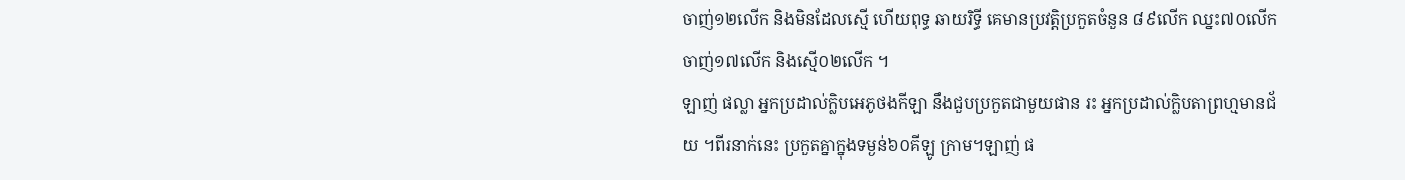ចាញ់១២លើក និងមិនដែលស្មើ ហើយពុទ្ធ ឆាយរិទ្ធី គេមានប្រវត្តិប្រកួតចំនួន ៨៩លើក ឈ្នះ៧០លើក ចាញ់១៧លើក និងស្មើ០២លើក ។
ឡាញ់ ផល្លា អ្នកប្រដាល់ក្លិបអេភូថងកីឡា នឹងជួបប្រកួតជាមួយផាន រះ អ្នកប្រដាល់ក្លិបតាព្រហ្មមានជ័យ ។ពីរនាក់នេះ ប្រកួតគ្នាក្នុងទម្ងន់៦០គីឡូ ក្រាម។ឡាញ់ ផ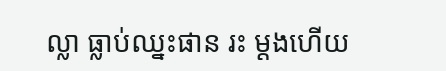ល្លា ធ្លាប់ឈ្នះផាន រះ ម្តងហើយ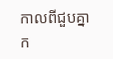កាលពីជួបគ្នាក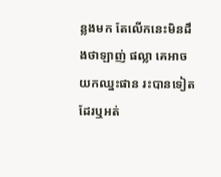ន្លងមក តែលើកនេះមិនដឹងថាឡាញ់ ផល្លា គេអាចយកឈ្នះផាន រះបានទៀតដែរឬអត់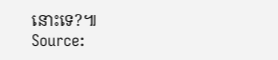នោះទេ?៕
Source: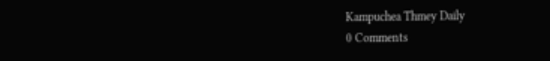Kampuchea Thmey Daily
0 Comments